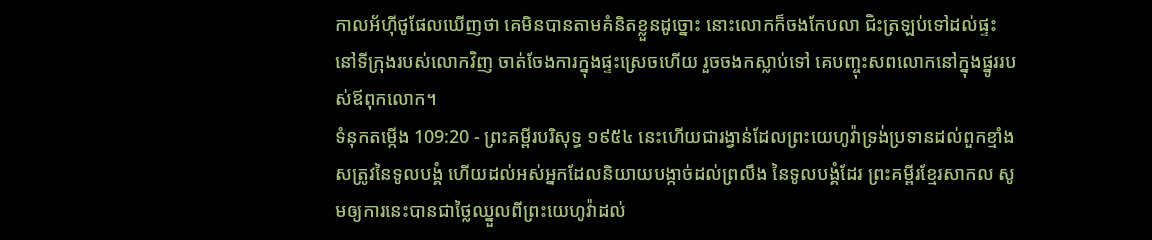កាលអ័ហ៊ីថូផែលឃើញថា គេមិនបានតាមគំនិតខ្លួនដូច្នោះ នោះលោកក៏ចងកែបលា ជិះត្រឡប់ទៅដល់ផ្ទះ នៅទីក្រុងរបស់លោកវិញ ចាត់ចែងការក្នុងផ្ទះស្រេចហើយ រួចចងកស្លាប់ទៅ គេបញ្ចុះសពលោកនៅក្នុងផ្នូររបស់ឪពុកលោក។
ទំនុកតម្កើង 109:20 - ព្រះគម្ពីរបរិសុទ្ធ ១៩៥៤ នេះហើយជារង្វាន់ដែលព្រះយេហូវ៉ាទ្រង់ប្រទានដល់ពួកខ្មាំងសត្រូវនៃទូលបង្គំ ហើយដល់អស់អ្នកដែលនិយាយបង្កាច់ដល់ព្រលឹង នៃទូលបង្គំដែរ ព្រះគម្ពីរខ្មែរសាកល សូមឲ្យការនេះបានជាថ្លៃឈ្នួលពីព្រះយេហូវ៉ាដល់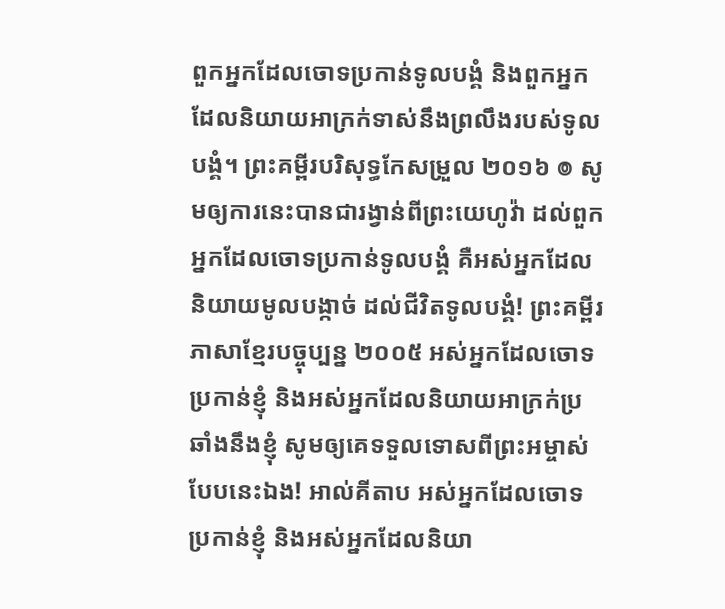ពួកអ្នកដែលចោទប្រកាន់ទូលបង្គំ និងពួកអ្នកដែលនិយាយអាក្រក់ទាស់នឹងព្រលឹងរបស់ទូលបង្គំ។ ព្រះគម្ពីរបរិសុទ្ធកែសម្រួល ២០១៦ ៙ សូមឲ្យការនេះបានជារង្វាន់ពីព្រះយេហូវ៉ា ដល់ពួកអ្នកដែលចោទប្រកាន់ទូលបង្គំ គឺអស់អ្នកដែលនិយាយមូលបង្កាច់ ដល់ជីវិតទូលបង្គំ! ព្រះគម្ពីរភាសាខ្មែរបច្ចុប្បន្ន ២០០៥ អស់អ្នកដែលចោទប្រកាន់ខ្ញុំ និងអស់អ្នកដែលនិយាយអាក្រក់ប្រឆាំងនឹងខ្ញុំ សូមឲ្យគេទទួលទោសពីព្រះអម្ចាស់ បែបនេះឯង! អាល់គីតាប អស់អ្នកដែលចោទប្រកាន់ខ្ញុំ និងអស់អ្នកដែលនិយា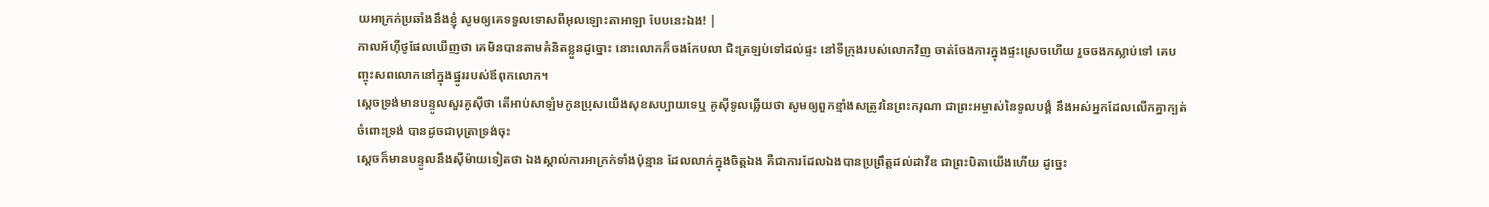យអាក្រក់ប្រឆាំងនឹងខ្ញុំ សូមឲ្យគេទទួលទោសពីអុលឡោះតាអាឡា បែបនេះឯង! |
កាលអ័ហ៊ីថូផែលឃើញថា គេមិនបានតាមគំនិតខ្លួនដូច្នោះ នោះលោកក៏ចងកែបលា ជិះត្រឡប់ទៅដល់ផ្ទះ នៅទីក្រុងរបស់លោកវិញ ចាត់ចែងការក្នុងផ្ទះស្រេចហើយ រួចចងកស្លាប់ទៅ គេបញ្ចុះសពលោកនៅក្នុងផ្នូររបស់ឪពុកលោក។
ស្តេចទ្រង់មានបន្ទូលសួរគូស៊ីថា តើអាប់សាឡំមកូនប្រុសយើងសុខសប្បាយទេឬ គូស៊ីទូលឆ្លើយថា សូមឲ្យពួកខ្មាំងសត្រូវនៃព្រះករុណា ជាព្រះអម្ចាស់នៃទូលបង្គំ នឹងអស់អ្នកដែលលើកគ្នាក្បត់ចំពោះទ្រង់ បានដូចជាបុត្រាទ្រង់ចុះ
ស្តេចក៏មានបន្ទូលនឹងស៊ីម៉ាយទៀតថា ឯងស្គាល់ការអាក្រក់ទាំងប៉ុន្មាន ដែលលាក់ក្នុងចិត្តឯង គឺជាការដែលឯងបានប្រព្រឹត្តដល់ដាវីឌ ជាព្រះបិតាយើងហើយ ដូច្នេះ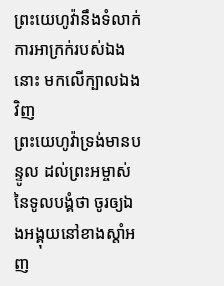ព្រះយេហូវ៉ានឹងទំលាក់ការអាក្រក់របស់ឯងនោះ មកលើក្បាលឯងវិញ
ព្រះយេហូវ៉ាទ្រង់មានបន្ទូល ដល់ព្រះអម្ចាស់នៃទូលបង្គំថា ចូរឲ្យឯងអង្គុយនៅខាងស្តាំអញ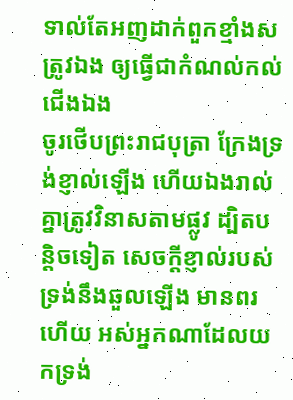ទាល់តែអញដាក់ពួកខ្មាំងសត្រូវឯង ឲ្យធ្វើជាកំណល់កល់ជើងឯង
ចូរថើបព្រះរាជបុត្រា ក្រែងទ្រង់ខ្ញាល់ឡើង ហើយឯងរាល់គ្នាត្រូវវិនាសតាមផ្លូវ ដ្បិតបន្តិចទៀត សេចក្ដីខ្ញាល់របស់ទ្រង់នឹងឆួលឡើង មានពរហើយ អស់អ្នកណាដែលយកទ្រង់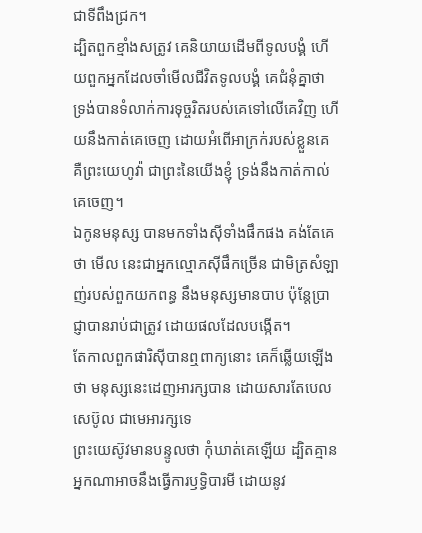ជាទីពឹងជ្រក។
ដ្បិតពួកខ្មាំងសត្រូវ គេនិយាយដើមពីទូលបង្គំ ហើយពួកអ្នកដែលចាំមើលជីវិតទូលបង្គំ គេជំនុំគ្នាថា
ទ្រង់បានទំលាក់ការទុច្ចរិតរបស់គេទៅលើគេវិញ ហើយនឹងកាត់គេចេញ ដោយអំពើអាក្រក់របស់ខ្លួនគេ គឺព្រះយេហូវ៉ា ជាព្រះនៃយើងខ្ញុំ ទ្រង់នឹងកាត់កាល់គេចេញ។
ឯកូនមនុស្ស បានមកទាំងស៊ីទាំងផឹកផង គង់តែគេថា មើល នេះជាអ្នកល្មោភស៊ីផឹកច្រើន ជាមិត្រសំឡាញ់របស់ពួកយកពន្ធ នឹងមនុស្សមានបាប ប៉ុន្តែប្រាជ្ញាបានរាប់ជាត្រូវ ដោយផលដែលបង្កើត។
តែកាលពួកផារិស៊ីបានឮពាក្យនោះ គេក៏ឆ្លើយឡើងថា មនុស្សនេះដេញអារក្សបាន ដោយសារតែបេលសេប៊ូល ជាមេអារក្សទេ
ព្រះយេស៊ូវមានបន្ទូលថា កុំឃាត់គេឡើយ ដ្បិតគ្មានអ្នកណាអាចនឹងធ្វើការឫទ្ធិបារមី ដោយនូវ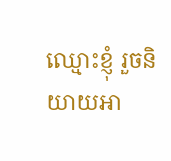ឈ្មោះខ្ញុំ រួចនិយាយអា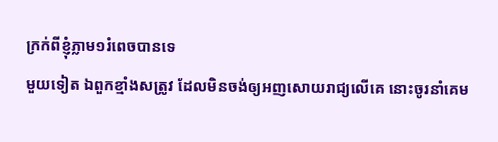ក្រក់ពីខ្ញុំភ្លាម១រំពេចបានទេ
មួយទៀត ឯពួកខ្មាំងសត្រូវ ដែលមិនចង់ឲ្យអញសោយរាជ្យលើគេ នោះចូរនាំគេម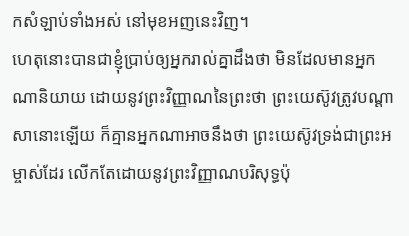កសំឡាប់ទាំងអស់ នៅមុខអញនេះវិញ។
ហេតុនោះបានជាខ្ញុំប្រាប់ឲ្យអ្នករាល់គ្នាដឹងថា មិនដែលមានអ្នកណានិយាយ ដោយនូវព្រះវិញ្ញាណនៃព្រះថា ព្រះយេស៊ូវត្រូវបណ្តាសានោះឡើយ ក៏គ្មានអ្នកណាអាចនឹងថា ព្រះយេស៊ូវទ្រង់ជាព្រះអម្ចាស់ដែរ លើកតែដោយនូវព្រះវិញ្ញាណបរិសុទ្ធប៉ុ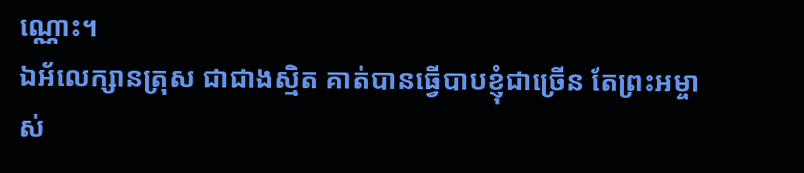ណ្ណោះ។
ឯអ័លេក្សានត្រុស ជាជាងស្មិត គាត់បានធ្វើបាបខ្ញុំជាច្រើន តែព្រះអម្ចាស់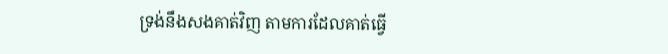ទ្រង់នឹងសងគាត់វិញ តាមការដែលគាត់ធ្វើ